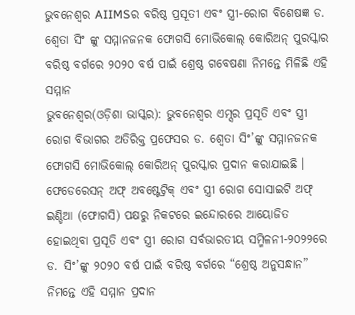ଭୁବନେଶ୍ୱର AIIMSର ବରିଷ୍ଠ ପ୍ରସୂତୀ ଏବଂ ସ୍ତ୍ରୀ-ରୋଗ ବିଶେଷଜ୍ଞ ଡ. ଶ୍ଵେତା ସିଂ ଙ୍କୁ ସମ୍ମାନଜନକ ଫୋଗସି ମୋଭିକୋଲ୍ କୋରିଅନ୍ ପୁରସ୍କାର
ବରିଷ୍ଠ ବର୍ଗରେ ୨୦୨୦ ବର୍ଷ ପାଇଁ ଶ୍ରେଷ୍ଠ ଗବେଷଣା ନିମନ୍ତେ ମିଳିଛି ଏହି ସମ୍ମାନ
ଭୁବନେଶ୍ୱର(ଓଡ଼ିଶା ଭାସ୍କର): ଭୁବନେଶ୍ୱର ଏମ୍ସର ପ୍ରସୂତି ଏବଂ ସ୍ତ୍ରୀ ରୋଗ ବିଭାଗର ଅତିରିକ୍ତ ପ୍ରଫେସର ଡ. ଶ୍ଵେତା ସିଂ’ଙ୍କୁ ସମ୍ମାନଜନକ ଫୋଗସି ମୋଭିକୋଲ୍ କୋରିଅନ୍ ପୁରସ୍କାର ପ୍ରଦାନ କରାଯାଇଛି । ଫେଡେରେସନ୍ ଅଫ୍ ଅବଷ୍ଟେଟ୍ରିକ୍ ଏବଂ ସ୍ତ୍ରୀ ରୋଗ ସୋସାଇଟି ଅଫ୍ ଇଣ୍ଡିଆ (ଫୋଗସି) ପକ୍ଷରୁ ନିକଟରେ ଇନ୍ଦୋରରେ ଆୟୋଜିତ ହୋଇଥିବା ପ୍ରସୂତି ଏବଂ ସ୍ତ୍ରୀ ରୋଗ ସର୍ବଭାରତୀୟ ସମ୍ମିଳନୀ-୨୦୨୨ରେ ଡ. ସିଂ’ଙ୍କୁ ୨୦୨୦ ବର୍ଷ ପାଇଁ ବରିଷ୍ଠ ବର୍ଗରେ “ଶ୍ରେଷ୍ଠ ଅନୁସନ୍ଧାନ” ନିମନ୍ତେ ଏହି ସମ୍ମାନ ପ୍ରଦାନ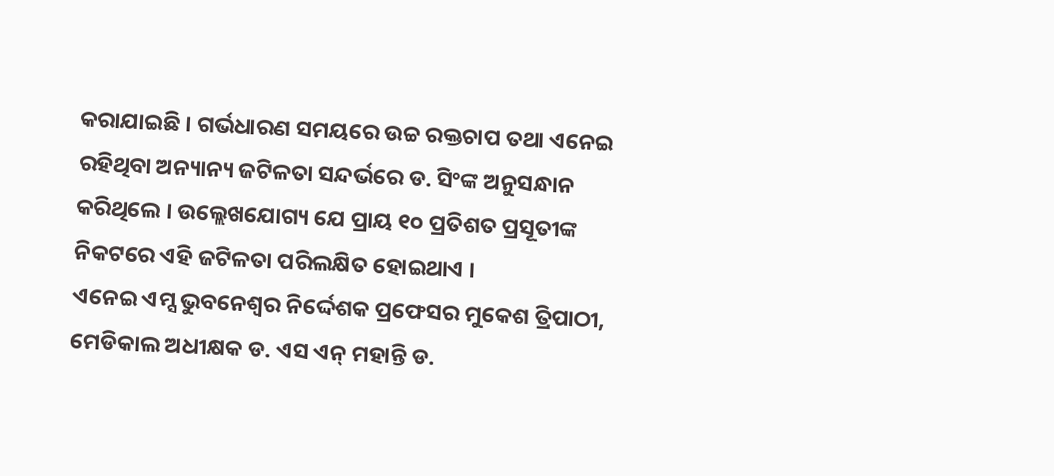କରାଯାଇଛି । ଗର୍ଭଧାରଣ ସମୟରେ ଉଚ୍ଚ ରକ୍ତଚାପ ତଥା ଏନେଇ ରହିଥିବା ଅନ୍ୟାନ୍ୟ ଜଟିଳତା ସନ୍ଦର୍ଭରେ ଡ. ସିଂଙ୍କ ଅନୁସନ୍ଧାନ କରିଥିଲେ । ଉଲ୍ଲେଖଯୋଗ୍ୟ ଯେ ପ୍ରାୟ ୧୦ ପ୍ରତିଶତ ପ୍ରସୂତୀଙ୍କ ନିକଟରେ ଏହି ଜଟିଳତା ପରିଲକ୍ଷିତ ହୋଇଥାଏ ।
ଏନେଇ ଏମ୍ସ ଭୁବନେଶ୍ୱର ନିର୍ଦ୍ଦେଶକ ପ୍ରଫେସର ମୁକେଶ ତ୍ରିପାଠୀ, ମେଡିକାଲ ଅଧୀକ୍ଷକ ଡ. ଏସ ଏନ୍ ମହାନ୍ତି ଡ.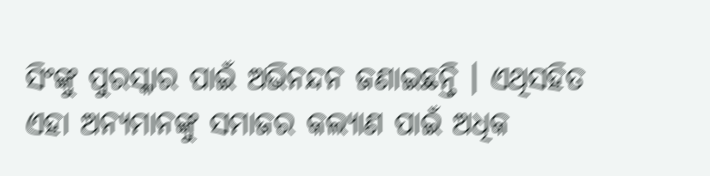ସିଂଙ୍କୁ ପୁରସ୍କାର ପାଇଁ ଅଭିନନ୍ଦନ ଜଣାଇଛନ୍ତି । ଏଥିସହିତ ଏହା ଅନ୍ୟମାନଙ୍କୁ ସମାଜର କଲ୍ୟାଣ ପାଇଁ ଅଧିକ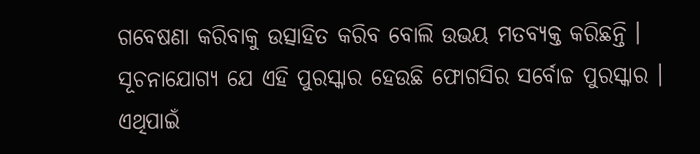ଗବେଷଣା କରିବାକୁ ଉତ୍ସାହିତ କରିବ ବୋଲି ଉଭୟ ମତବ୍ୟକ୍ତ କରିଛନ୍ତି । ସୂଚନାଯୋଗ୍ୟ ଯେ ଏହି ପୁରସ୍କାର ହେଉଛି ଫୋଗସିର ସର୍ବୋଚ୍ଚ ପୁରସ୍କାର । ଏଥିପାଇଁ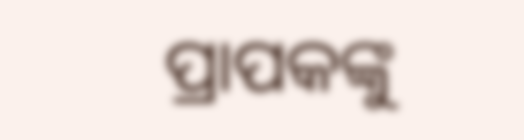ପ୍ରାପକଙ୍କୁ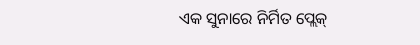ଏକ ସୁନାରେ ନିର୍ମିତ ପ୍ଲେକ୍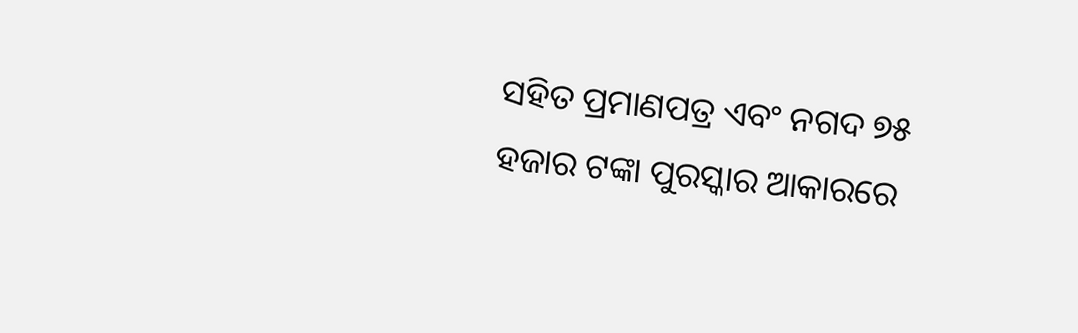ସହିତ ପ୍ରମାଣପତ୍ର ଏବଂ ନଗଦ ୭୫ ହଜାର ଟଙ୍କା ପୁରସ୍କାର ଆକାରରେ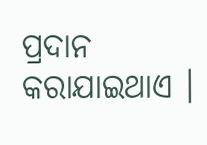ପ୍ରଦାନ କରାଯାଇଥାଏ ।